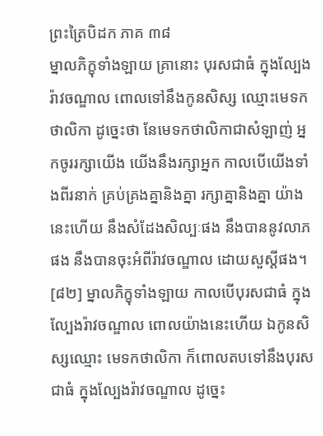ព្រះត្រៃបិដក ភាគ ៣៨
ម្នាលភិក្ខុទាំងឡាយ គ្រានោះ បុរសជាធំ ក្នុងល្បែងរ៉ាវចណ្ឌាល ពោលទៅនឹងកូនសិស្ស ឈ្មោះមេទកថាលិកា ដូច្នេះថា នែមេទកថាលិកាជាសំឡាញ់ អ្នកចូររក្សាយើង យើងនឹងរក្សាអ្នក កាលបើយើងទាំងពីរនាក់ គ្រប់គ្រងគ្នានិងគ្នា រក្សាគ្នានិងគ្នា យ៉ាងនេះហើយ នឹងសំដែងសិល្បៈផង នឹងបាននូវលាភផង នឹងបានចុះអំពីរ៉ាវចណ្ឌាល ដោយសួស្តីផង។
[៨២] ម្នាលភិក្ខុទាំងឡាយ កាលបើបុរសជាធំ ក្នុងល្បែងរ៉ាវចណ្ឌាល ពោលយ៉ាងនេះហើយ ឯកូនសិស្សឈ្មោះ មេទកថាលិកា ក៏ពោលតបទៅនឹងបុរសជាធំ ក្នុងល្បែងរ៉ាវចណ្ឌាល ដូច្នេះ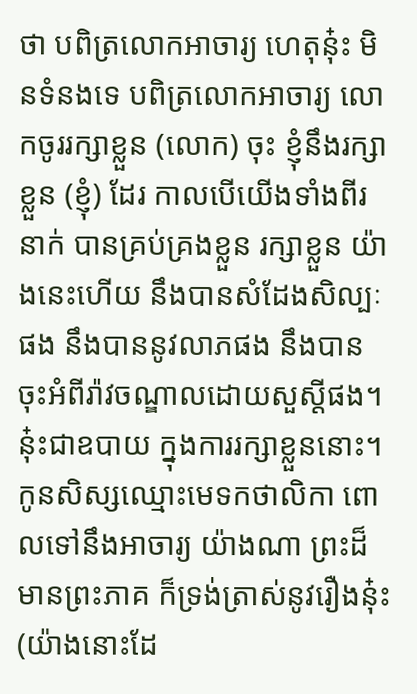ថា បពិត្រលោកអាចារ្យ ហេតុនុ៎ះ មិនទំនងទេ បពិត្រលោកអាចារ្យ លោកចូររក្សាខ្លួន (លោក) ចុះ ខ្ញុំនឹងរក្សាខ្លួន (ខ្ញុំ) ដែរ កាលបើយើងទាំងពីរនាក់ បានគ្រប់គ្រងខ្លួន រក្សាខ្លួន យ៉ាងនេះហើយ នឹងបានសំដែងសិល្បៈផង នឹងបាននូវលាភផង នឹងបានចុះអំពីរ៉ាវចណ្ឌាលដោយសួស្តីផង។ នុ៎ះជាឧបាយ ក្នុងការរក្សាខ្លួននោះ។ កូនសិស្សឈ្មោះមេទកថាលិកា ពោលទៅនឹងអាចារ្យ យ៉ាងណា ព្រះដ៏មានព្រះភាគ ក៏ទ្រង់ត្រាស់នូវរឿងនុ៎ះ (យ៉ាងនោះដែ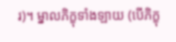រ)។ ម្នាលភិក្ខុទាំងឡាយ (បើភិក្ខុ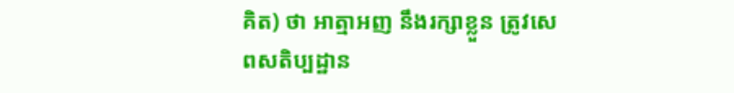គិត) ថា អាត្មាអញ នឹងរក្សាខ្លួន ត្រូវសេពសតិប្បដ្ឋាន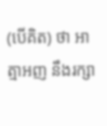(បើគិត) ថា អាត្មាអញ នឹងរក្សា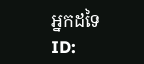អ្នកដទៃ
ID: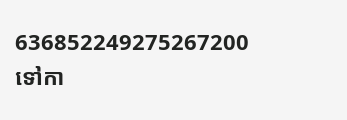636852249275267200
ទៅកា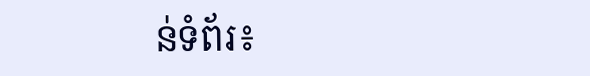ន់ទំព័រ៖